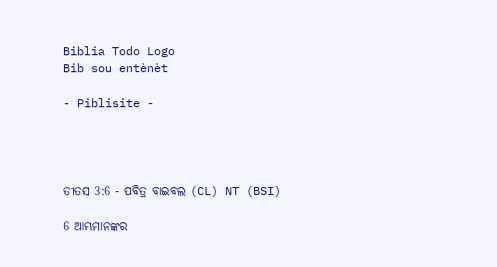Biblia Todo Logo
Bib sou entènèt

- Piblisite -




ତୀତସ 3:6 - ପବିତ୍ର ବାଇବଲ (CL) NT (BSI)

6 ଆମ୍ଭମାନଙ୍କର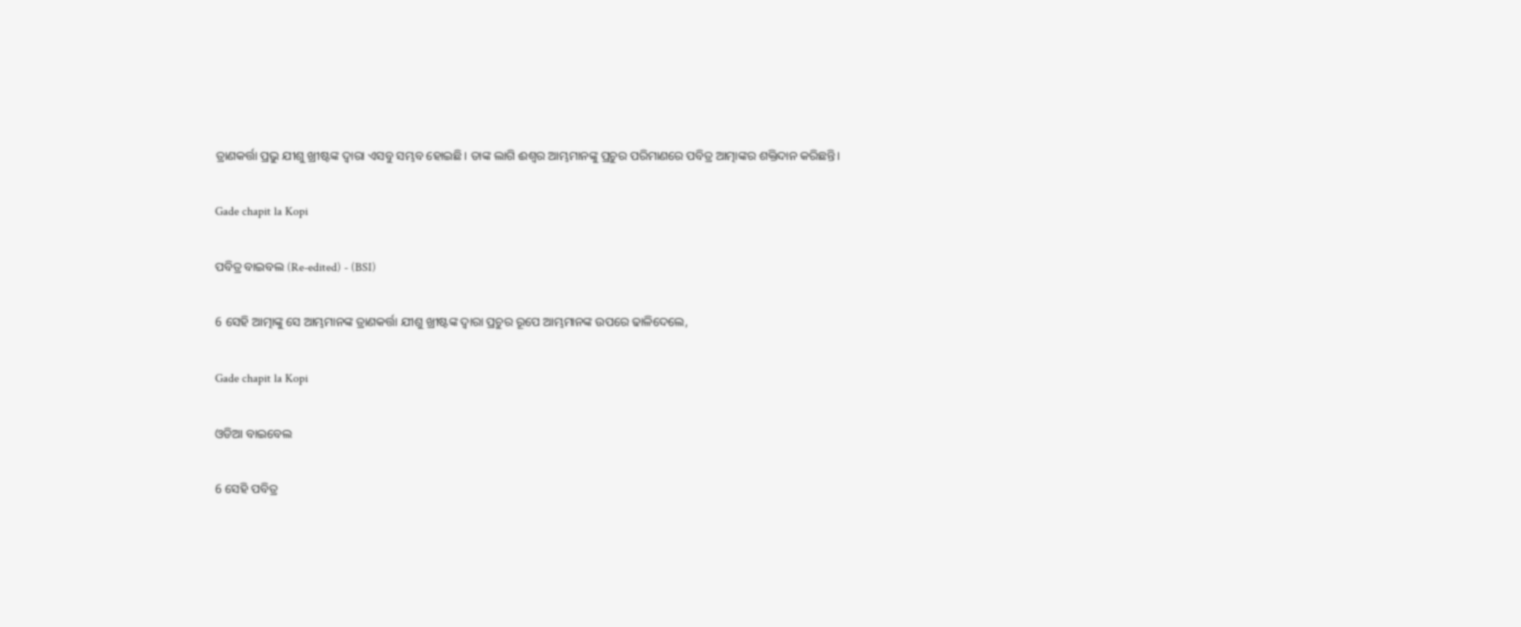ତ୍ରାଣକର୍ତ୍ତା ପ୍ରଭୁ ଯୀଶୁ ଖ୍ରୀଷ୍ଟଙ୍କ ଦ୍ୱାରା ଏସବୁ ସମ୍ଭବ ହୋଇଛି। ତାଙ୍କ ଲାଗି ଈଶ୍ୱର ଆମ୍ଭମାନଙ୍କୁ ପ୍ରଚୁର ପରିମାଣରେ ପବିତ୍ର ଆତ୍ମାଙ୍କର ଶକ୍ତିଦାନ କରିଛନ୍ତି।

Gade chapit la Kopi

ପବିତ୍ର ବାଇବଲ (Re-edited) - (BSI)

6 ସେହି ଆତ୍ମାଙ୍କୁ ସେ ଆମ୍ଭମାନଙ୍କ ତ୍ରାଣକର୍ତ୍ତା ଯୀଶୁ ଖ୍ରୀଷ୍ଟଙ୍କ ଦ୍ଵାରା ପ୍ରଚୁର ରୂପେ ଆମ୍ଭମାନଙ୍କ ଉପରେ ଢାଳିଦେଲେ,

Gade chapit la Kopi

ଓଡିଆ ବାଇବେଲ

6 ସେହି ପବିତ୍ର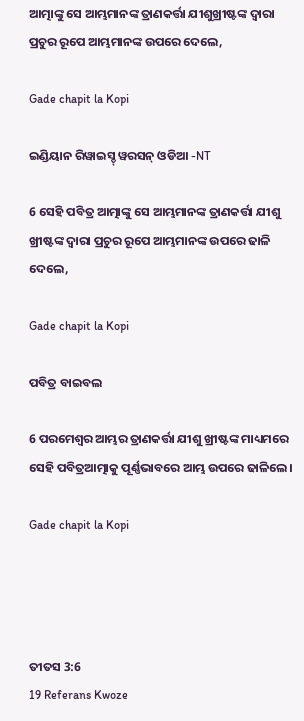ଆତ୍ମାଙ୍କୁ ସେ ଆମ୍ଭମାନଙ୍କ ତ୍ରାଣକର୍ତ୍ତା ଯୀଶୁଖ୍ରୀଷ୍ଟଙ୍କ ଦ୍ୱାରା ପ୍ରଚୁର ରୂପେ ଆମ୍ଭମାନଙ୍କ ଉପରେ ଦେଲେ,

Gade chapit la Kopi

ଇଣ୍ଡିୟାନ ରିୱାଇସ୍ଡ୍ ୱରସନ୍ ଓଡିଆ -NT

6 ସେହି ପବିତ୍ର ଆତ୍ମାଙ୍କୁ ସେ ଆମ୍ଭମାନଙ୍କ ତ୍ରାଣକର୍ତ୍ତା ଯୀଶୁ ଖ୍ରୀଷ୍ଟଙ୍କ ଦ୍ୱାରା ପ୍ରଚୁର ରୂପେ ଆମ୍ଭମାନଙ୍କ ଉପରେ ଢାଳି ଦେଲେ,

Gade chapit la Kopi

ପବିତ୍ର ବାଇବଲ

6 ପରମେଶ୍ୱର ଆମ୍ଭର ତ୍ରାଣକର୍ତ୍ତା ଯୀଶୁ ଖ୍ରୀଷ୍ଟଙ୍କ ମାଧ୍ୟମରେ ସେହି ପବିତ୍ରଆତ୍ମାକୁ ପୂର୍ଣ୍ଣଭାବରେ ଆମ୍ଭ ଉପରେ ଢାଳିଲେ।

Gade chapit la Kopi




ତୀତସ 3:6
19 Referans Kwoze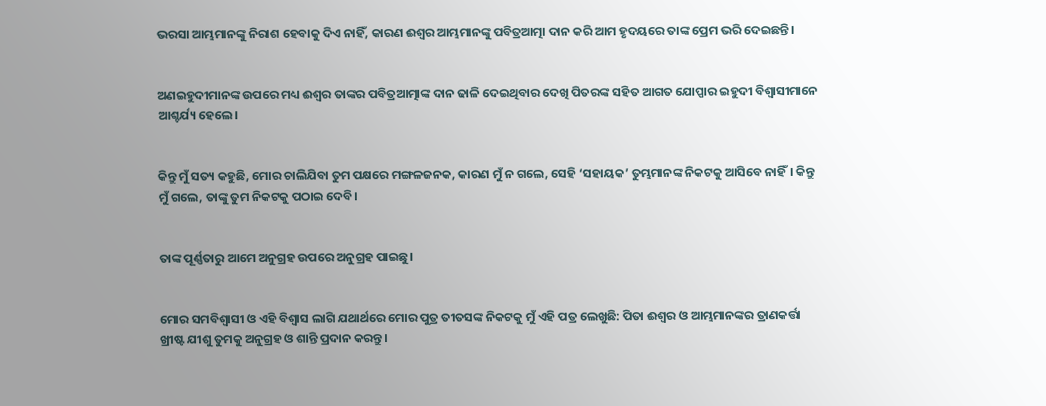ଭରସା ଆମ୍ଭମାନଙ୍କୁ ନିରାଶ ହେବାକୁ ଦିଏ ନାହିଁ, କାରଣ ଈଶ୍ୱର ଆମ୍ଭମାନଙ୍କୁ ପବିତ୍ରଆତ୍ମା ଦାନ କରି ଆମ ହୃଦୟରେ ତାଙ୍କ ପ୍ରେମ ଭରି ଦେଇଛନ୍ତି।


ଅଣଇହୁଦୀମାନଙ୍କ ଉପରେ ମଧ୍ୟ ଈଶ୍ୱର ତାଙ୍କର ପବିତ୍ରଆତ୍ମାଙ୍କ ଦାନ ଢାଳି ଦେଇଥିବାର ଦେଖି ପିତରଙ୍କ ସହିତ ଆଗତ ଯୋପ୍ପାର ଇହୁଦୀ ବିଶ୍ୱାସୀମାନେ ଆଶ୍ଚର୍ଯ୍ୟ ହେଲେ।


କିନ୍ତୁ ମୁଁ ସତ୍ୟ କହୁଛି, ମୋର ଚାଲିଯିବା ତୁମ ପକ୍ଷରେ ମଙ୍ଗଳଜନକ, କାରଣ ମୁଁ ନ ଗଲେ, ସେହି ‘ସହାୟକ’ ତୁମ୍ଭମାନଙ୍କ ନିକଟକୁ ଆସିବେ ନାହିଁ। କିନ୍ତୁ ମୁଁ ଗଲେ, ତାଙ୍କୁ ତୁମ ନିକଟକୁ ପଠାଇ ଦେବି।


ତାଙ୍କ ପୂର୍ଣ୍ଣତାରୁ ଆମେ ଅନୁଗ୍ରହ ଉପରେ ଅନୁଗ୍ରହ ପାଇଛୁ।


ମୋର ସମବିଶ୍ୱାସୀ ଓ ଏହି ବିଶ୍ୱାସ ଲାଗି ଯଥାର୍ଥରେ ମୋର ପୁତ୍ର ତୀତସଙ୍କ ନିକଟକୁ ମୁଁ ଏହି ପତ୍ର ଲେଖୁଛି: ପିତା ଈଶ୍ୱର ଓ ଆମ୍ଭମାନଙ୍କର ତ୍ରାଣକର୍ତ୍ତା ଖ୍ରୀଷ୍ଟ ଯୀଶୁ ତୁମକୁ ଅନୁଗ୍ରହ ଓ ଶାନ୍ତି ପ୍ରଦାନ କରନ୍ତୁ।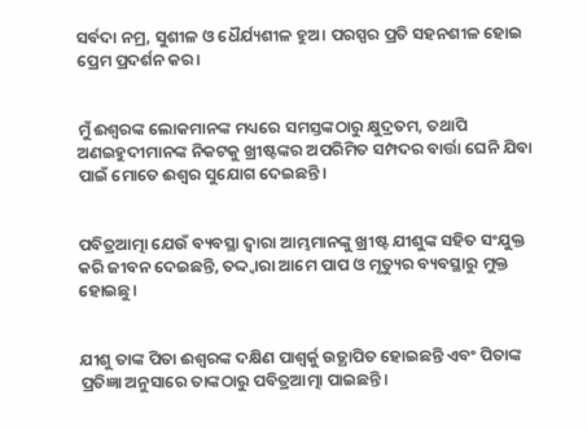ସର୍ବଦା ନମ୍ର, ସୁଶୀଳ ଓ ଧୈର୍ଯ୍ୟଶୀଳ ହୁଅ। ପରସ୍ପର ପ୍ରତି ସହନଶୀଳ ହୋଇ ପ୍ରେମ ପ୍ରଦର୍ଶନ କର।


ମୁଁ ଈଶ୍ୱରଙ୍କ ଲୋକମାନଙ୍କ ମଧ୍ୟରେ ସମସ୍ତଙ୍କଠାରୁ କ୍ଷୁଦ୍ରତମ, ତଥାପି ଅଣଇହୁଦୀମାନଙ୍କ ନିକଟକୁ ଖ୍ରୀଷ୍ଟଙ୍କର ଅପରିମିତ ସମ୍ପଦର ବାର୍ତ୍ତା ଘେନି ଯିବା ପାଇଁ ମୋତେ ଈଶ୍ୱର ସୁଯୋଗ ଦେଇଛନ୍ତି।


ପବିତ୍ରଆତ୍ମା ଯେଉଁ ବ୍ୟବସ୍ଥା ଦ୍ୱାରା ଆମ୍ଭମାନଙ୍କୁ ଖ୍ରୀଷ୍ଟ ଯୀଶୁଙ୍କ ସହିତ ସଂଯୁକ୍ତ କରି ଜୀବନ ଦେଇଛନ୍ତି, ତଦ୍ଦ୍ୱାରା ଆମେ ପାପ ଓ ମୃତ୍ୟୁର ବ୍ୟବସ୍ଥାରୁ ମୁକ୍ତ ହୋଇଛୁ।


ଯୀଶୁ ତାଙ୍କ ପିତା ଈଶ୍ୱରଙ୍କ ଦକ୍ଷିଣ ପାଶ୍ୱର୍କୁ ଉତ୍ଥାପିତ ହୋଇଛନ୍ତି ଏବଂ ପିତାଙ୍କ ପ୍ରତିଜ୍ଞା ଅନୁସାରେ ତାଙ୍କଠାରୁ ପବିତ୍ରଆତ୍ମା ପାଇଛନ୍ତି।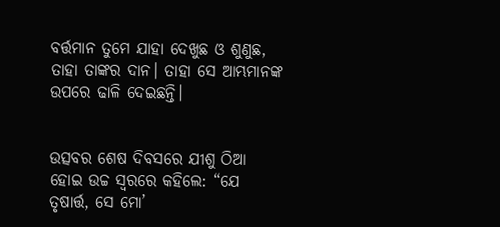ବର୍ତ୍ତମାନ ତୁମେ ଯାହା ଦେଖୁଛ ଓ ଶୁଣୁଛ, ତାହା ତାଙ୍କର ଦାନ। ତାହା ସେ ଆମ୍ଭମାନଙ୍କ ଉପରେ ଢାଳି ଦେଇଛନ୍ତି।


ଉତ୍ସବର ଶେଷ ଦିବସରେ ଯୀଶୁ ଠିଆ ହୋଇ ଉଚ୍ଚ ସ୍ୱରରେ କହିଲେ: “ଯେ ତୃଷାର୍ତ୍ତ, ସେ ମୋ’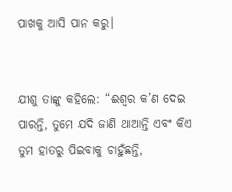ପାଖକୁ ଆସି ପାନ କରୁ।


ଯୀଶୁ ତାଙ୍କୁ କହିଲେ: “ଈଶ୍ୱର କ’ଣ ଦେଇ ପାରନ୍ତି, ତୁମେ ଯଦି ଜାଣି ଥାଆନ୍ତି ଏବଂ କିଏ ତୁମ ହାତରୁ ପିଇବାକୁ ଚାହୁଁଛନ୍ତି,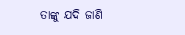ତାଙ୍କୁ ଯଦି ଜାଣି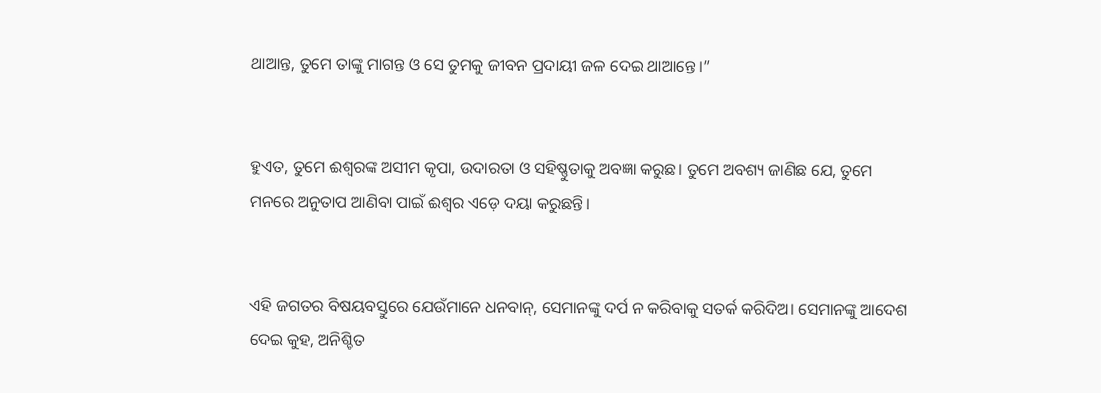ଥାଆନ୍ତ, ତୁମେ ତାଙ୍କୁ ମାଗନ୍ତ ଓ ସେ ତୁମକୁ ଜୀବନ ପ୍ରଦାୟୀ ଜଳ ଦେଇ ଥାଆନ୍ତେ।”


ହୁଏତ, ତୁମେ ଈଶ୍ୱରଙ୍କ ଅସୀମ କୃପା, ଉଦାରତା ଓ ସହିଷ୍ଣୁତାକୁ ଅବଜ୍ଞା କରୁଛ। ତୁମେ ଅବଶ୍ୟ ଜାଣିଛ ଯେ, ତୁମେ ମନରେ ଅନୁତାପ ଆଣିବା ପାଇଁ ଈଶ୍ୱର ଏଡ଼େ ଦୟା କରୁଛନ୍ତି।


ଏହି ଜଗତର ବିଷୟବସ୍ତୁରେ ଯେଉଁମାନେ ଧନବାନ୍, ସେମାନଙ୍କୁ ଦର୍ପ ନ କରିବାକୁ ସତର୍କ କରିଦିଅ। ସେମାନଙ୍କୁ ଆଦେଶ ଦେଇ କୁହ, ଅନିଶ୍ଚିତ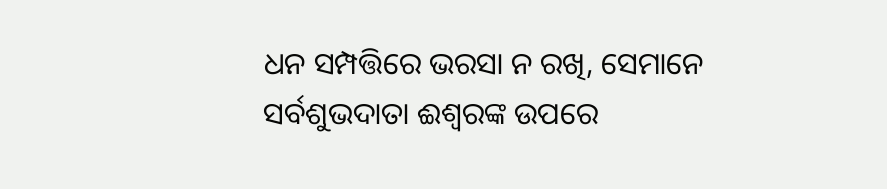ଧନ ସମ୍ପତ୍ତିରେ ଭରସା ନ ରଖି, ସେମାନେ ସର୍ବଶୁଭଦାତା ଈଶ୍ୱରଙ୍କ ଉପରେ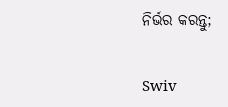ନିର୍ଭର କରନ୍ତୁ;


Swiv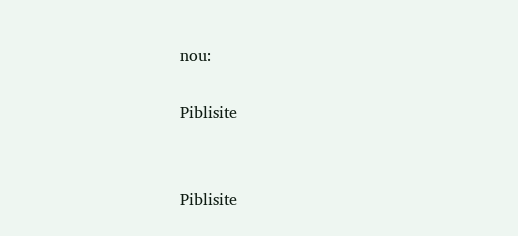nou:

Piblisite


Piblisite